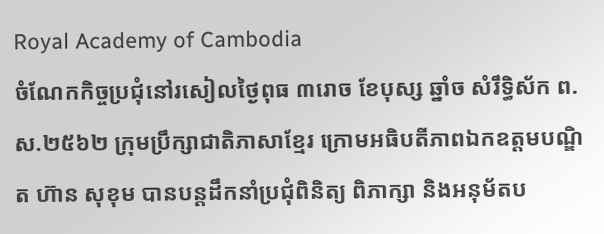Royal Academy of Cambodia
ចំណែកកិច្ចប្រជុំនៅរសៀលថ្ងៃពុធ ៣រោច ខែបុស្ស ឆ្នាំច សំរឹទ្ធិស័ក ព.ស.២៥៦២ ក្រុមប្រឹក្សាជាតិភាសាខ្មែរ ក្រោមអធិបតីភាពឯកឧត្តមបណ្ឌិត ហ៊ាន សុខុម បានបន្តដឹកនាំប្រជុំពិនិត្យ ពិភាក្សា និងអនុម័តប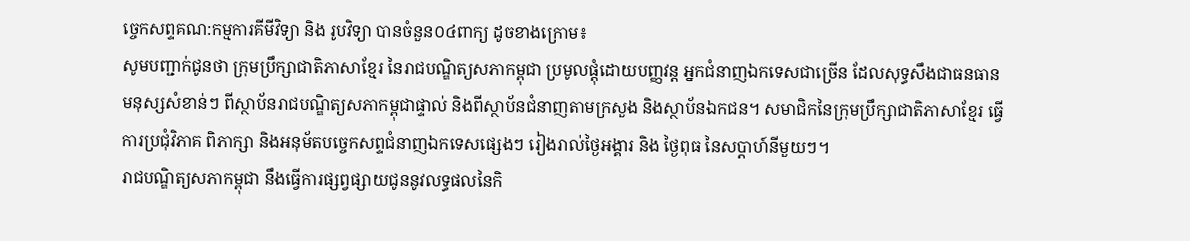ច្ចេកសព្ទគណ:កម្មការគីមីវិទ្យា និង រូបវិទ្យា បានចំនួន០៤ពាក្យ ដូចខាងក្រោម៖
សូមបញ្ជាក់ជូនថា ក្រុមប្រឹក្សាជាតិភាសាខ្មែរ នៃរាជបណ្ឌិត្យសភាកម្ពុជា ប្រមូលផ្តុំដោយបញ្ញវន្ត អ្នកជំនាញឯកទេសជាច្រើន ដែលសុទ្ធសឹងជាធនធានមនុស្សសំខាន់ៗ ពីស្ថាប័នរាជបណ្ឌិត្យសភាកម្ពុជាផ្ទាល់ និងពីស្ថាប័នជំនាញតាមក្រសួង និងស្ថាប័នឯកជន។ សមាជិកនៃក្រុមប្រឹក្សាជាតិភាសាខ្មែរ ធ្វើការប្រជុំវិភាគ ពិភាក្សា និងអនុម័តបច្ចេកសព្ទជំនាញឯកទេសផ្សេងៗ រៀងរាល់ថ្ងៃអង្គារ និង ថ្ងៃពុធ នៃសប្តាហ៍នីមួយៗ។
រាជបណ្ឌិត្យសភាកម្ពុជា នឹងធ្វើការផ្សព្វផ្សាយជូននូវលទ្ធផលនៃកិ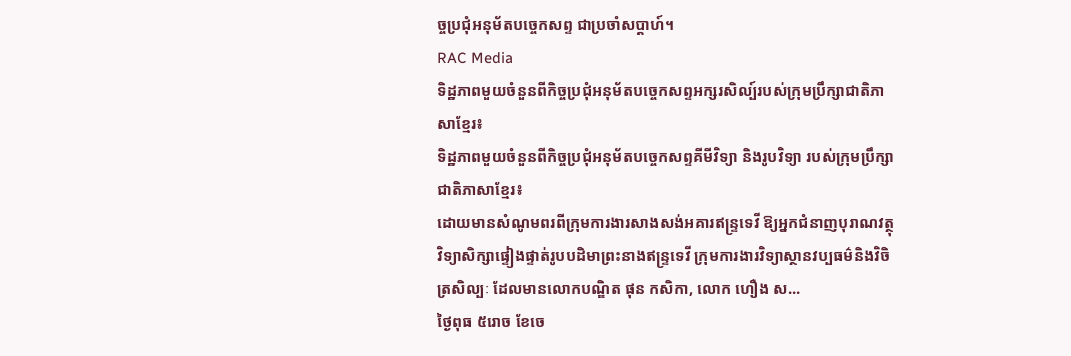ច្ចប្រជុំអនុម័តបច្ចេកសព្ទ ជាប្រចាំសប្តាហ៍។
RAC Media
ទិដ្ឋភាពមួយចំនួនពីកិច្ចប្រជុំអនុម័តបច្ចេកសព្ទអក្សរសិល្ប៍របស់ក្រុមប្រឹក្សាជាតិភាសាខ្មែរ៖
ទិដ្ឋភាពមួយចំនួនពីកិច្ចប្រជុំអនុម័តបច្ចេកសព្ទគីមីវិទ្យា និងរូបវិទ្យា របស់ក្រុមប្រឹក្សាជាតិភាសាខ្មែរ៖
ដោយមានសំណូមពរពីក្រុមការងារសាងសង់អគារឥន្រ្ទទេវី ឱ្យអ្នកជំនាញបុរាណវត្ថុវិទ្យាសិក្សាផ្ទៀងផ្ទាត់រូបបដិមាព្រះនាងឥន្រ្ទទេវី ក្រុមការងារវិទ្យាស្ថានវប្បធម៌និងវិចិត្រសិល្បៈ ដែលមានលោកបណ្ឌិត ផុន កសិកា, លោក ហឿង ស...
ថ្ងៃពុធ ៥រោច ខែចេ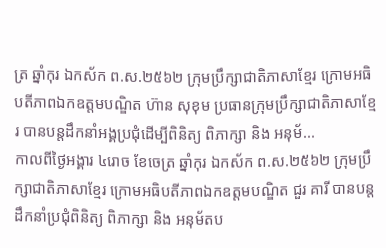ត្រ ឆ្នាំកុរ ឯកស័ក ព.ស.២៥៦២ ក្រុមប្រឹក្សាជាតិភាសាខ្មែរ ក្រោមអធិបតីភាពឯកឧត្តមបណ្ឌិត ហ៊ាន សុខុម ប្រធានក្រុមប្រឹក្សាជាតិភាសាខ្មែរ បានបន្តដឹកនាំអង្គប្រជុំដេីម្បីពិនិត្យ ពិភាក្សា និង អនុម័...
កាលពីថ្ងៃអង្គារ ៤រោច ខែចេត្រ ឆ្នាំកុរ ឯកស័ក ព.ស.២៥៦២ ក្រុមប្រឹក្សាជាតិភាសាខ្មែរ ក្រោមអធិបតីភាពឯកឧត្តមបណ្ឌិត ជួរ គារី បានបន្តដឹកនាំប្រជុំពិនិត្យ ពិភាក្សា និង អនុម័តប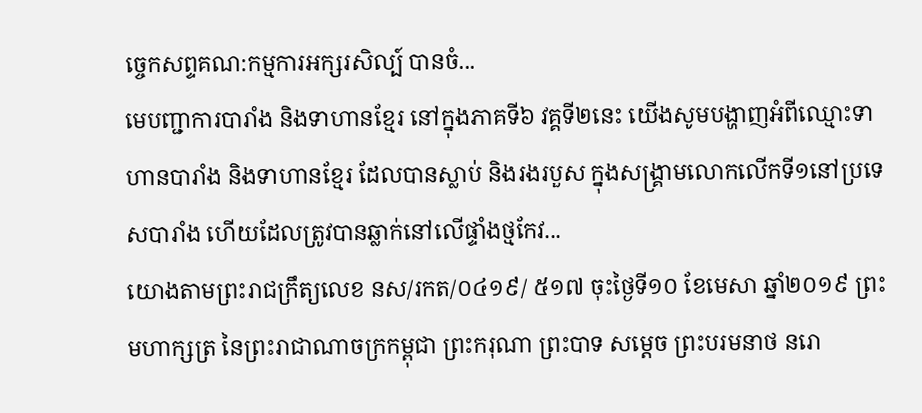ច្ចេកសព្ទគណ:កម្មការអក្សរសិល្ប៍ បានចំ...
មេបញ្ជាការបារាំង និងទាហានខ្មែរ នៅក្នុងភាគទី៦ វគ្គទី២នេះ យើងសូមបង្ហាញអំពីឈ្មោះទាហានបារាំង និងទាហានខ្មែរ ដែលបានស្លាប់ និងរងរបួស ក្នុងសង្គ្រាមលោកលើកទី១នៅប្រទេសបារាំង ហើយដែលត្រូវបានឆ្លាក់នៅលើផ្ទាំងថ្មកែវ...
យោងតាមព្រះរាជក្រឹត្យលេខ នស/រកត/០៤១៩/ ៥១៧ ចុះថ្ងៃទី១០ ខែមេសា ឆ្នាំ២០១៩ ព្រះមហាក្សត្រ នៃព្រះរាជាណាចក្រកម្ពុជា ព្រះករុណា ព្រះបាទ សម្តេច ព្រះបរមនាថ នរោ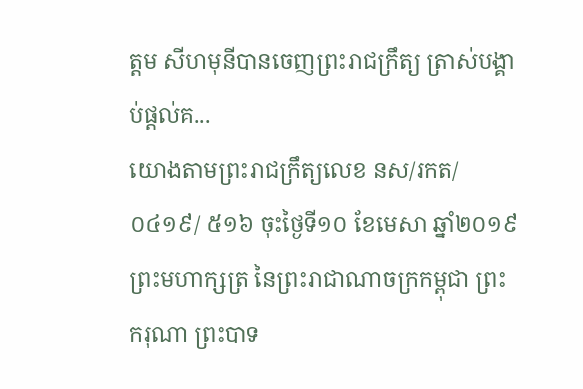ត្តម សីហមុនីបានចេញព្រះរាជក្រឹត្យ ត្រាស់បង្គាប់ផ្តល់គ...
យោងតាមព្រះរាជក្រឹត្យលេខ នស/រកត/០៤១៩/ ៥១៦ ចុះថ្ងៃទី១០ ខែមេសា ឆ្នាំ២០១៩ ព្រះមហាក្សត្រ នៃព្រះរាជាណាចក្រកម្ពុជា ព្រះករុណា ព្រះបាទ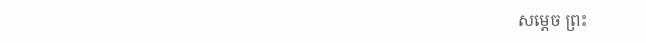សម្តេច ព្រះ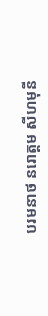បរមនាថ នរោត្តម សីហមុនី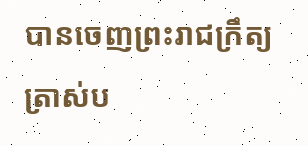បានចេញព្រះរាជក្រឹត្យ ត្រាស់ប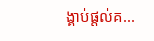ង្គាប់ផ្តល់គ...